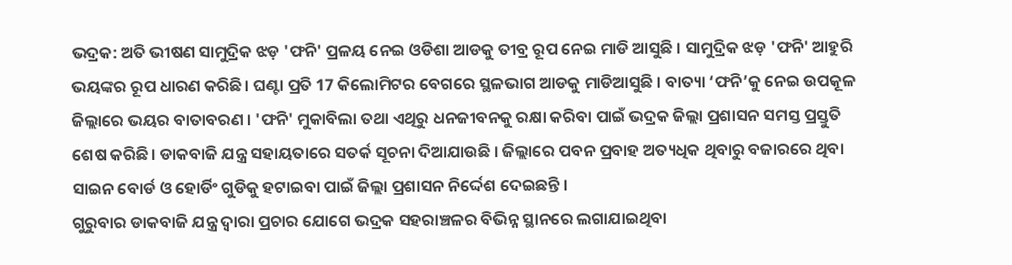ଭଦ୍ରକ: ଅତି ଭୀଷଣ ସାମୁଦ୍ରିକ ଝଡ଼ 'ଫନି' ପ୍ରଳୟ ନେଇ ଓଡିଶା ଆଡକୁ ତୀବ୍ର ରୂପ ନେଇ ମାଡି ଆସୁଛି । ସାମୁଦ୍ରିକ ଝଡ଼ 'ଫନି' ଆହୁରି ଭୟଙ୍କର ରୂପ ଧାରଣ କରିଛି। ଘଣ୍ଟା ପ୍ରତି 17 କିଲୋମିଟର ବେଗରେ ସ୍ଥଳଭାଗ ଆଡକୁ ମାଡିଆସୁଛି । ବାତ୍ୟା ‘ଫନି’କୁ ନେଇ ଉପକୂଳ ଜିଲ୍ଲାରେ ଭୟର ବାତାବରଣ । 'ଫନି' ମୁକାବିଲା ତଥା ଏଥିରୁ ଧନଜୀବନକୁ ରକ୍ଷା କରିବା ପାଇଁ ଭଦ୍ରକ ଜିଲ୍ଲା ପ୍ରଶାସନ ସମସ୍ତ ପ୍ରସ୍ତୁତି ଶେଷ କରିଛି । ଡାକବାଜି ଯନ୍ତ୍ର ସହାୟତାରେ ସତର୍କ ସୂଚନା ଦିଆଯାଉଛି । ଜିଲ୍ଲାରେ ପବନ ପ୍ରବାହ ଅତ୍ୟଧିକ ଥିବାରୁ ବଜାରରେ ଥିବା ସାଇନ ବୋର୍ଡ ଓ ହୋର୍ଡିଂ ଗୁଡିକୁ ହଟାଇବା ପାଇଁ ଜିଲ୍ଲା ପ୍ରଶାସନ ନିର୍ଦ୍ଦେଶ ଦେଇଛନ୍ତି ।
ଗୁରୁବାର ଡାକବାଜି ଯନ୍ତ୍ର ଦ୍ବାରା ପ୍ରଚାର ଯୋଗେ ଭଦ୍ରକ ସହରାଞ୍ଚଳର ବିଭିନ୍ନ ସ୍ଥାନରେ ଲଗାଯାଇଥିବା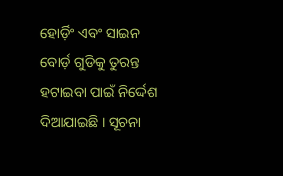ହୋର୍ଡ଼ିଂ ଏବଂ ସାଇନ ବୋର୍ଡ଼ ଗୁଡିକୁ ତୁରନ୍ତ ହଟାଇବା ପାଇଁ ନିର୍ଦ୍ଦେଶ ଦିଆଯାଇଛି । ସୂଚନା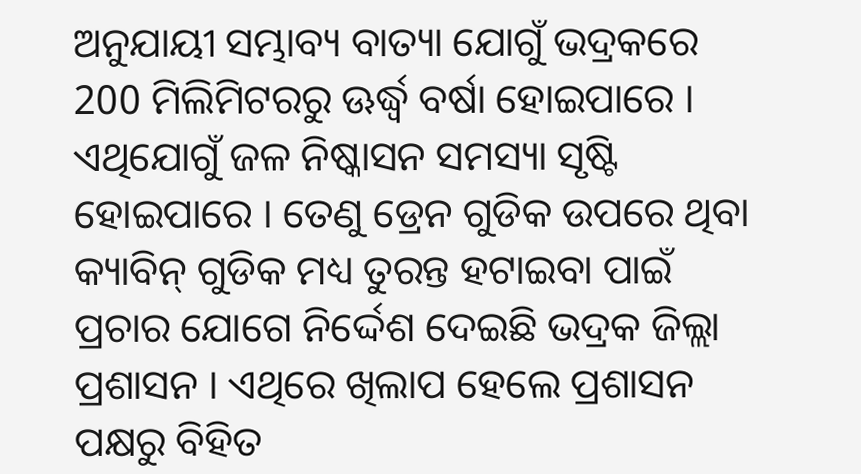ଅନୁଯାୟୀ ସମ୍ଭାବ୍ୟ ବାତ୍ୟା ଯୋଗୁଁ ଭଦ୍ରକରେ 200 ମିଲିମିଟରରୁ ଊର୍ଦ୍ଧ୍ବ ବର୍ଷା ହୋଇପାରେ । ଏଥିଯୋଗୁଁ ଜଳ ନିଷ୍କାସନ ସମସ୍ୟା ସୃଷ୍ଟି ହୋଇପାରେ । ତେଣୁ ଡ୍ରେନ ଗୁଡିକ ଉପରେ ଥିବା କ୍ୟାବିନ୍ ଗୁଡିକ ମଧ୍ୟ ତୁରନ୍ତ ହଟାଇବା ପାଇଁ ପ୍ରଚାର ଯୋଗେ ନିର୍ଦ୍ଦେଶ ଦେଇଛି ଭଦ୍ରକ ଜିଲ୍ଲା ପ୍ରଶାସନ । ଏଥିରେ ଖିଲାପ ହେଲେ ପ୍ରଶାସନ ପକ୍ଷରୁ ବିହିତ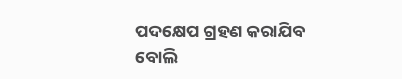ପଦକ୍ଷେପ ଗ୍ରହଣ କରାଯିବ ବୋଲି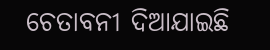ଚେତାବନୀ ଦିଆଯାଇଛି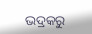ଭଦ୍ରକରୁ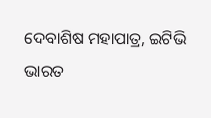ଦେବାଶିଷ ମହାପାତ୍ର, ଇଟିଭି ଭାରତ